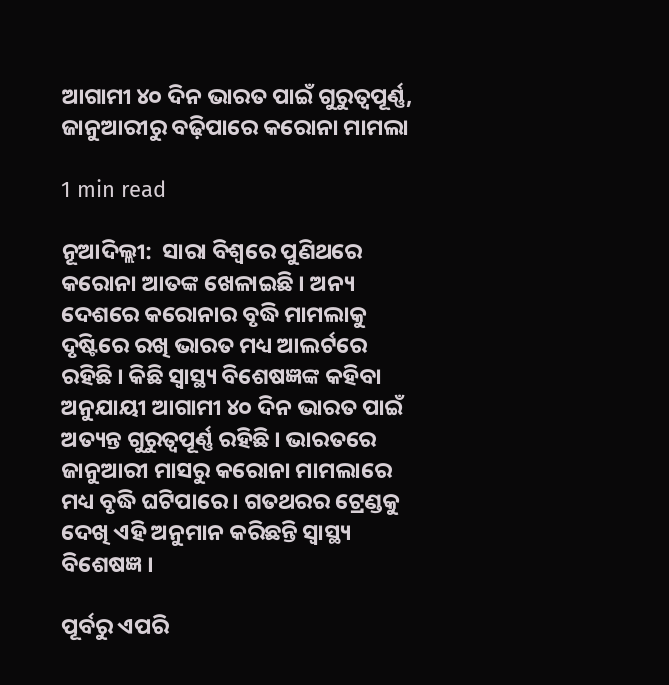ଆଗାମୀ ୪୦ ଦିନ ଭାରତ ପାଇଁ ଗୁରୁତ୍ୱପୂର୍ଣ୍ଣ, ଜାନୁଆରୀରୁ ବଢ଼ିପାରେ କରୋନା ମାମଲା

1 min read

ନୂଆଦିଲ୍ଲୀ:  ସାରା ବିଶ୍ୱରେ ପୁଣିଥରେ କରୋନା ଆତଙ୍କ ଖେଳାଇଛି । ଅନ୍ୟ ଦେଶରେ କରୋନାର ବୃଦ୍ଧି ମାମଲାକୁ ଦୃଷ୍ଟିରେ ରଖି ଭାରତ ମଧ୍ୟ ଆଲର୍ଟରେ ରହିଛି । କିଛି ସ୍ୱାସ୍ଥ୍ୟ ବିଶେଷଜ୍ଞଙ୍କ କହିବା ଅନୁଯାୟୀ ଆଗାମୀ ୪୦ ଦିନ ଭାରତ ପାଇଁ ଅତ୍ୟନ୍ତ ଗୁରୁତ୍ୱପୂର୍ଣ୍ଣ ରହିଛି । ଭାରତରେ ଜାନୁଆରୀ ମାସରୁ କରୋନା ମାମଲାରେ ମଧ୍ୟ ବୃଦ୍ଧି ଘଟିପାରେ । ଗତଥରର ଟ୍ରେଣ୍ଡକୁ ଦେଖି ଏହି ଅନୁମାନ କରିଛନ୍ତି ସ୍ୱାସ୍ଥ୍ୟ ବିଶେଷଜ୍ଞ ।

ପୂର୍ବରୁ ଏପରି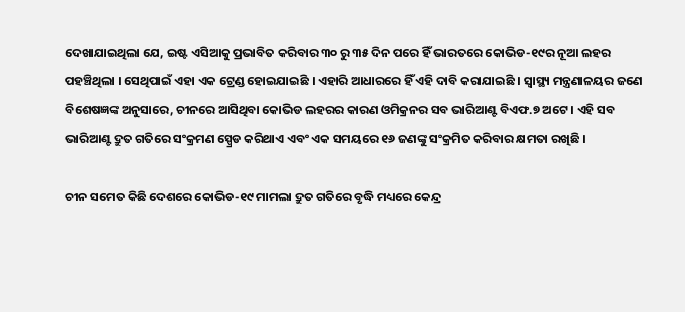ଦେଖାଯାଇଥିଲା ଯେ, ଇଷ୍ଟ ଏସିଆକୁ ପ୍ରଭାବିତ କରିବାର ୩୦ ରୁ ୩୫ ଦିନ ପରେ ହିଁ ଭାରତରେ କୋଭିଡ-୧୯ର ନୂଆ ଲହର ପହଞ୍ଚିଥିଲା । ସେଥିପାଇଁ ଏହା ଏକ ଟ୍ରେଣ୍ଡ ହୋଇଯାଇଛି । ଏହାରି ଆଧାରରେ ହିଁ ଏହି ଦାବି କରାଯାଇଛି । ସ୍ୱାସ୍ଥ୍ୟ ମନ୍ତ୍ରଣାଳୟର ଜଣେ ବିଶେଷଜ୍ଞଙ୍କ ଅନୁସାରେ, ଚୀନରେ ଆସିଥିବା କୋଭିଡ ଲହରର କାରଣ ଓମିକ୍ରନର ସବ ଭାରିଆଣ୍ଟ ବିଏଫ.୭ ଅଟେ । ଏହି ସବ ଭାରିଆଣ୍ଟ ଦ୍ରୁତ ଗତିରେ ସଂକ୍ରମଣ ସ୍ପ୍ରେଡ କରିଥାଏ ଏବଂ ଏକ ସମୟରେ ୧୬ ଜଣଙ୍କୁ ସଂକ୍ରମିତ କରିବାର କ୍ଷମତା ରଖିଛି ।

ଚୀନ ସମେତ କିଛି ଦେଶରେ କୋଭିଡ-୧୯ ମାମଲା ଦ୍ରୁତ ଗତିରେ ବୃଦ୍ଧି ମଧ୍ୟରେ କେନ୍ଦ୍ର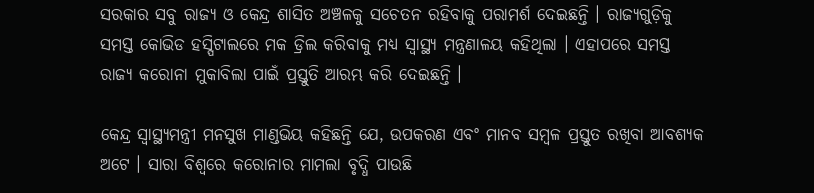ସରକାର ସବୁ ରାଜ୍ୟ ଓ କେନ୍ଦ୍ର ଶାସିତ ଅଞ୍ଚଳକୁ ସଚେତନ ରହିବାକୁ ପରାମର୍ଶ ଦେଇଛନ୍ତି । ରାଜ୍ୟଗୁଡ଼ିକୁ ସମସ୍ତ କୋଭିଡ ହସ୍ପିଟାଲରେ ମକ ଡ୍ରିଲ କରିବାକୁ ମଧ୍ୟ ସ୍ୱାସ୍ଥ୍ୟ ମନ୍ତ୍ରଣାଳୟ କହିଥିଲା । ଏହାପରେ ସମସ୍ତ ରାଜ୍ୟ କରୋନା ମୁକାବିଲା ପାଇଁ ପ୍ରସ୍ତୁତି ଆରମ୍ଭ କରି ଦେଇଛନ୍ତି ।

କେନ୍ଦ୍ର ସ୍ୱାସ୍ଥ୍ୟମନ୍ତ୍ରୀ ମନସୁଖ ମାଣ୍ଡଭିୟ କହିଛନ୍ତି ଯେ, ଉପକରଣ ଏବଂ ମାନବ ସମ୍ବଳ ପ୍ରସ୍ତୁତ ରଖିବା ଆବଶ୍ୟକ ଅଟେ । ସାରା ବିଶ୍ୱରେ କରୋନାର ମାମଲା ବୃଦ୍ଧି ପାଉଛି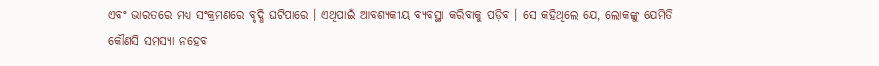ଏବଂ ଭାରତରେ ମଧ୍ୟ ସଂକ୍ରମଣରେ ବୃଦ୍ଧି ଘଟିପାରେ । ଏଥିପାଇଁ ଆବଶ୍ୟକୀୟ ବ୍ୟବସ୍ଥା କରିବାକୁ ପଡ଼ିବ । ସେ କହିଥିଲେ ଯେ, ଲୋକଙ୍କୁ ଯେମିତି କୌଣସି ସମସ୍ୟା ନହେବ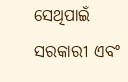ସେଥିପାଇଁ ସରକାରୀ ଏବଂ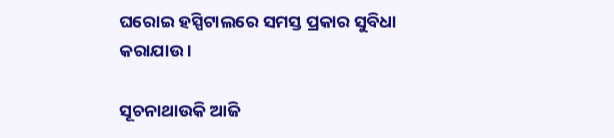ଘରୋଇ ହସ୍ପିଟାଲରେ ସମସ୍ତ ପ୍ରକାର ସୁବିଧା କରାଯାଉ ।

ସୂଚନାଥାଉକି ଆଜି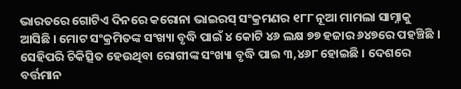ଭାରତରେ ଗୋଟିଏ ଦିନରେ କରୋନା ଭାଇରସ୍ ସଂକ୍ରମଣର ୧୮୮ ନୂଆ ମାମଲା ସାମ୍ନାକୁ ଆସିଛି । ମୋଟ ସଂକ୍ରମିତଙ୍କ ସଂଖ୍ୟା ବୃଦ୍ଧି ପାଇଁ ୪ କୋଟି ୪୬ ଲକ୍ଷ ୭୭ ହଜାର ୬୪୭ରେ ପହଞ୍ଚିଛି । ସେହିପରି ଚିକିତ୍ସିତ ହେଉଥିବା ରୋଗୀଙ୍କ ସଂଖ୍ୟା ବୃଦ୍ଧି ପାଇ ୩,୪୬୮ ହୋଇଛି । ଦେଶରେ ବର୍ତ୍ତମାନ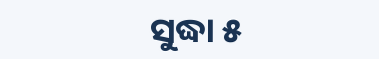ସୁଦ୍ଧା ୫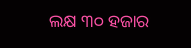ଲକ୍ଷ ୩୦ ହଜାର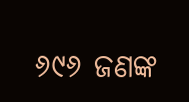୬୯୬ ଜଣଙ୍କ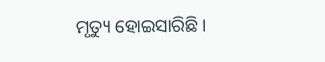ମୃତ୍ୟୁ ହୋଇସାରିଛି ।